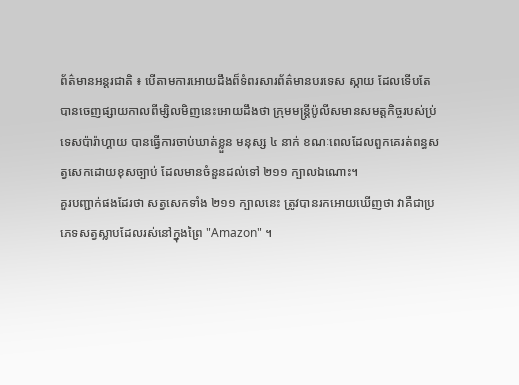ព័ត៌មានអន្តរជាតិ ៖ បើតាមការអោយដឹងព៏ទំពរសារព័ត៌មានបរទេស ស្កាយ ដែលទើបតែ
បានចេញផ្សាយកាលពីម្សិលមិញនេះអោយដឹងថា ក្រុមមន្រ្តីប៉ូលីសមានសមត្តកិច្ចរបស់ប្រ់
ទេសប៉ារ៉ាហ្គាយ បានធ្វើការចាប់ឃាត់ខ្លួន មនុស្ស ៤ នាក់ ខណៈពេលដែលពួកគេរត់ពន្ធស
ត្វសេកដោយខុសច្បាប់ ដែលមានចំនួនដល់ទៅ ២១១ ក្បាលឯណោះ។
គួរបញ្ជាក់ផងដែរថា សត្វសេកទាំង ២១១ ក្បាលនេះ ត្រូវបានរកអោយឃើញថា វាគឺជាប្រ
ភេទសត្វស្លាបដែលរស់នៅក្នុងព្រៃ "Amazon" ។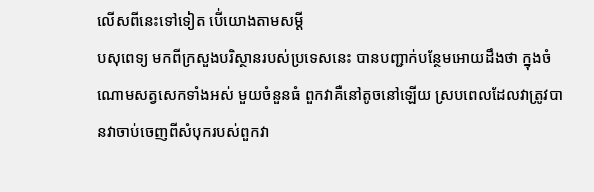លើសពីនេះទៅទៀត បើ់យោងតាមសម្តី
បសុពេទ្យ មកពីក្រសួងបរិស្ថានរបស់ប្រទេសនេះ បានបញ្ជាក់បន្ថែមអោយដឹងថា ក្នុងចំ
ណោមសត្វសេកទាំងអស់ មួយចំនួនធំ ពួកវាគឺនៅតូចនៅឡើយ ស្របពេលដែលវាត្រូវបា
នវាចាប់ចេញពីសំបុករបស់ពួកវា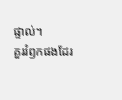ផ្ទាល់។
គួររំឭកផងដែរ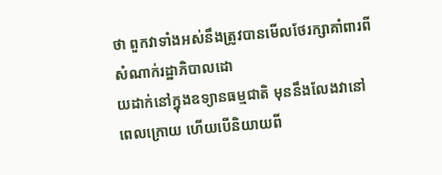ថា ពួកវាទាំងអស់នឹងត្រូវបានមើលថែរក្សាគាំពារពីសំណាក់រដ្ឋាភិបាលដោ
យដាក់នៅក្នុងឧទ្យានធម្មជាតិ មុននឹងលែងវានៅពេលក្រោយ ហើយបើនិយាយពី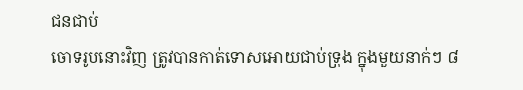ជនជាប់
ចោទរូបនោះវិញ ត្រូវបានកាត់ទោសអោយជាប់ទ្រុង ក្នុងមួយនាក់ៗ ៨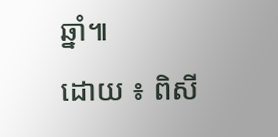ឆ្នាំ៕
ដោយ ៖ ពិសី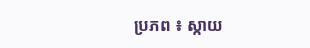ប្រភព ៖ ស្កាយ